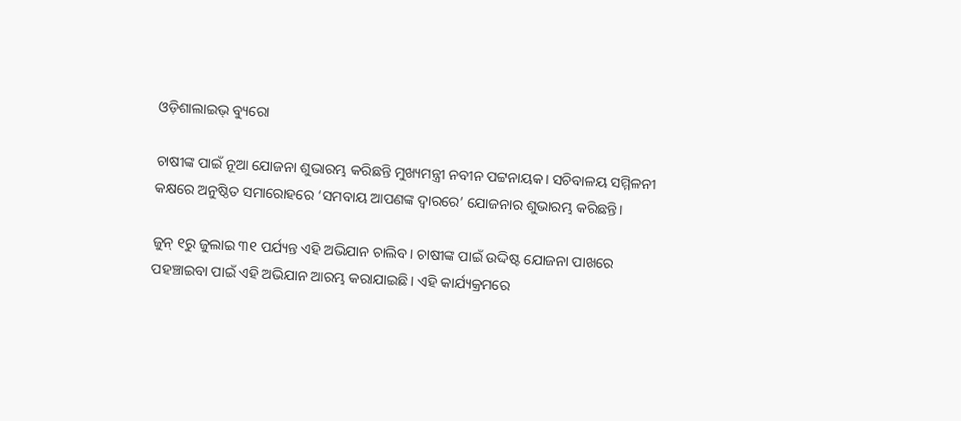ଓଡ଼ିଶାଲାଇଭ୍‌ ବ୍ୟୁରୋ

ଚାଷୀଙ୍କ ପାଇଁ ନୂଆ ଯୋଜନା ଶୁଭାରମ୍ଭ କରିଛନ୍ତି ମୁଖ୍ୟମନ୍ତ୍ରୀ ନବୀନ ପଟ୍ଟନାୟକ। ସଚିବାଳୟ ସମ୍ମିଳନୀ କକ୍ଷରେ ଅନୁଷ୍ଠିତ ସମାରୋହରେ ‘ସମବାୟ ଆପଣଙ୍କ ଦ୍ୱାରରେ’ ଯୋଜନାର ଶୁଭାରମ୍ଭ କରିଛନ୍ତି।

ଜୁନ୍ ୧ରୁ ଜୁଲାଇ ୩୧ ପର୍ଯ୍ୟନ୍ତ ଏହି ଅଭିଯାନ ଚାଲିବ। ଚାଷୀଙ୍କ ପାଇଁ ଉଦ୍ଦିଷ୍ଟ ଯୋଜନା ପାଖରେ ପହଞ୍ଚାଇବା ପାଇଁ ଏହି ଅଭିଯାନ ଆରମ୍ଭ କରାଯାଇଛି। ଏହି କାର୍ଯ୍ୟକ୍ରମରେ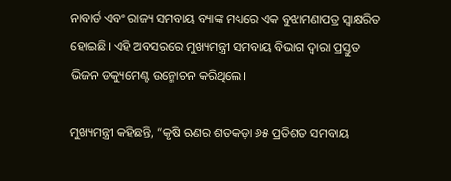ନାବାର୍ଡ ଏବଂ ରାଜ୍ୟ ସମବାୟ ବ୍ୟାଙ୍କ ମଧ୍ୟରେ ଏକ ବୁଝାମଣାପତ୍ର ସ୍ୱାକ୍ଷରିତ ହୋଇଛି। ଏହି ଅବସରରେ ମୁଖ୍ୟମନ୍ତ୍ରୀ ସମବାୟ ବିଭାଗ ଦ୍ୱାରା ପ୍ରସ୍ତୁତ ଭିଜନ ଡକ୍ୟୁମେଣ୍ଟ ଉନ୍ମୋଚନ କରିଥିଲେ।

ମୁଖ୍ୟମନ୍ତ୍ରୀ କହିଛନ୍ତି, “କୃଷି ଋଣର ଶତକଡ଼ା ୬୫ ପ୍ରତିଶତ ସମବାୟ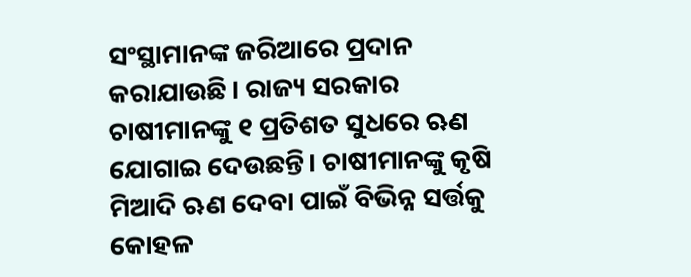ସଂସ୍ଥାମାନଙ୍କ ଜରିଆରେ ପ୍ରଦାନ କରାଯାଉଛି। ରାଜ୍ୟ ସରକାର ଚାଷୀମାନଙ୍କୁ ୧ ପ୍ରତିଶତ ସୁଧରେ ଋଣ ଯୋଗାଇ ଦେଉଛନ୍ତି। ଚାଷୀମାନଙ୍କୁ କୃଷି ମିଆଦି ଋଣ ଦେବା ପାଇଁ ବିଭିନ୍ନ ସର୍ତ୍ତକୁ କୋହଳ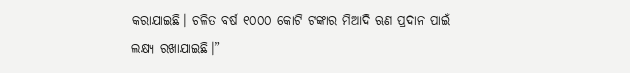କରାଯାଇଛି। ଚଳିତ ବର୍ଷ ୧୦୦୦ କୋଟି ଟଙ୍କାର ମିଆଦି ଋଣ ପ୍ରଦାନ ପାଇଁ ଲକ୍ଷ୍ୟ ରଖାଯାଇଛି।”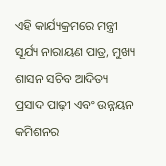ଏହି କାର୍ଯ୍ୟକ୍ରମରେ ମନ୍ତ୍ରୀ ସୂର୍ଯ୍ୟ ନାରାୟଣ ପାତ୍ର, ମୁଖ୍ୟ ଶାସନ ସଚିବ ଆଦିତ୍ୟ ପ୍ରସାଦ ପାଢ଼ୀ ଏବଂ ଉନ୍ନୟନ କମିଶନର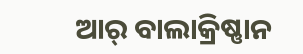ଆର୍ ବାଲାକ୍ରିଷ୍ଣାନ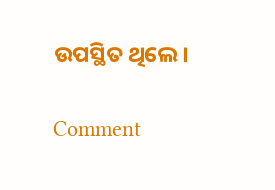ଉପସ୍ଥିତ ଥିଲେ।

Comment